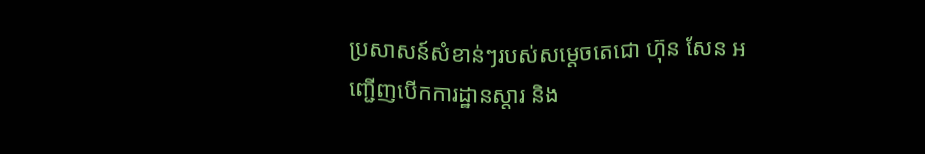ប្រសាសន៍សំខាន់ៗរបស់សម្តេចតេជោ ហ៊ុន សែន អញ្ជើញបើកការដ្ឋានស្តារ និង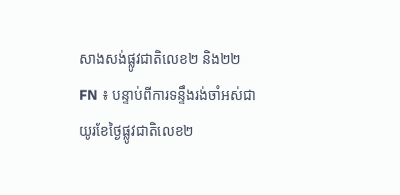សាងសង់ផ្លូវជាតិលេខ២ និង២២
FN ៖ បន្ទាប់ពីការទន្ទឹងរង់ចាំអស់ជាយូរខែថ្ងៃផ្លូវជាតិលេខ២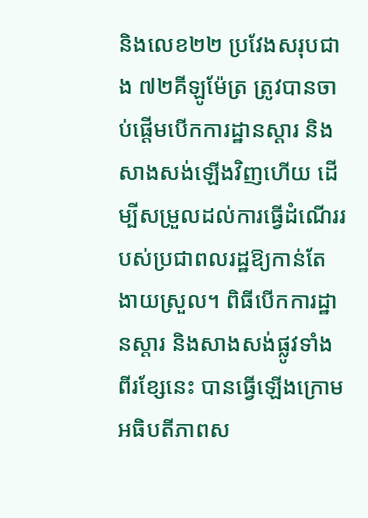និងលេខ២២ ប្រវែងសរុបជាង ៧២គីឡូម៉ែត្រ ត្រូវបានចាប់ផ្តើមបើកការដ្ឋានស្តារ និងសាងសង់ឡើងវិញហើយ ដើម្បីសម្រួលដល់ការធ្វើដំណើររបស់ប្រជាពលរដ្ឋឱ្យកាន់តែងាយស្រួល។ ពិធីបើកការដ្ឋានស្តារ និងសាងសង់ផ្លូវទាំងពីរខ្សែនេះ បានធ្វើឡើងក្រោមអធិបតីភាពស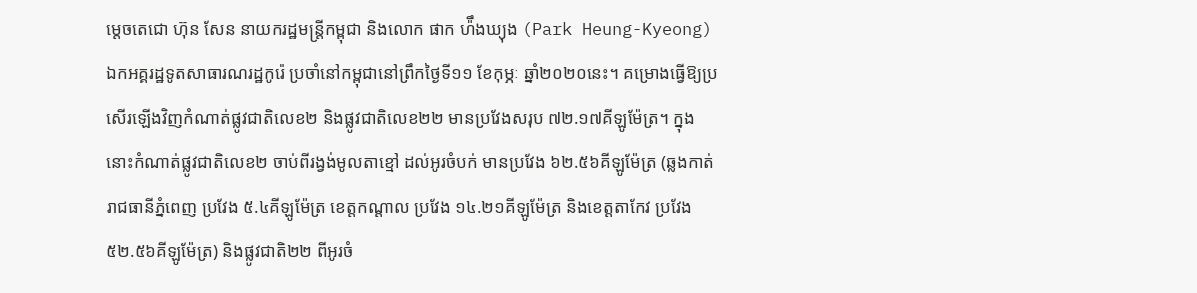ម្តេចតេជោ ហ៊ុន សែន នាយករដ្ឋមន្ត្រីកម្ពុជា និងលោក ផាក ហ៉ឹងឃ្យុង (Park Heung-Kyeong) ឯកអគ្គរដ្ឋទូតសាធារណរដ្ឋកូរ៉េ ប្រចាំនៅកម្ពុជានៅព្រឹកថ្ងៃទី១១ ខែកុម្ភៈ ឆ្នាំ២០២០នេះ។ គម្រោងធ្វើឱ្យប្រសើរឡើងវិញកំណាត់ផ្លូវជាតិលេខ២ និងផ្លូវជាតិលេខ២២ មានប្រវែងសរុប ៧២.១៧គីឡូម៉ែត្រ។ ក្នុងនោះកំណាត់ផ្លូវជាតិលេខ២ ចាប់ពីរង្វង់មូលតាខ្មៅ ដល់អូរចំបក់ មានប្រវែង ៦២.៥៦គីឡូម៉ែត្រ (ឆ្លងកាត់រាជធានីភ្នំពេញ ប្រវែង ៥.៤គីឡូម៉ែត្រ ខេត្តកណ្តាល ប្រវែង ១៤.២១គីឡូម៉ែត្រ និងខេត្តតាកែវ ប្រវែង ៥២.៥៦គីឡូម៉ែត្រ) និងផ្លូវជាតិ២២ ពីអូរចំ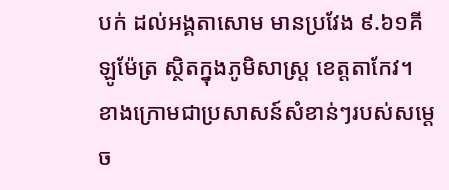បក់ ដល់អង្គតាសោម មានប្រវែង ៩.៦១គីឡូម៉ែត្រ ស្ថិតក្នុងភូមិសាស្រ្ត ខេត្តតាកែវ។ ខាងក្រោមជាប្រសាសន៍សំខាន់ៗរបស់សម្តេច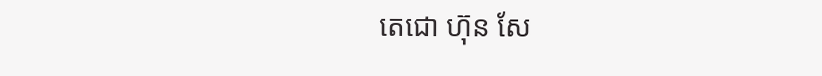តេជោ ហ៊ុន សែ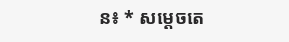ន៖ * សម្តេចតេ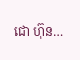ជោ ហ៊ុន…